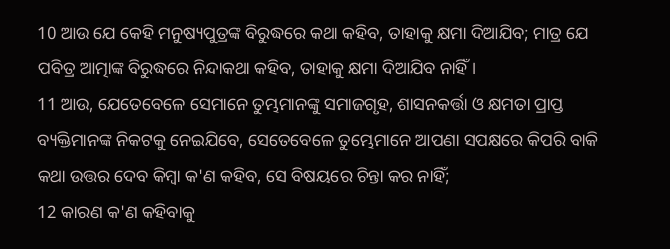10 ଆଉ ଯେ କେହି ମନୁଷ୍ୟପୁତ୍ରଙ୍କ ବିରୁଦ୍ଧରେ କଥା କହିବ, ତାହାକୁ କ୍ଷମା ଦିଆଯିବ; ମାତ୍ର ଯେ ପବିତ୍ର ଆତ୍ମାଙ୍କ ବିରୁଦ୍ଧରେ ନିନ୍ଦାକଥା କହିବ, ତାହାକୁ କ୍ଷମା ଦିଆଯିବ ନାହିଁ ।
11 ଆଉ, ଯେତେବେଳେ ସେମାନେ ତୁମ୍ଭମାନଙ୍କୁ ସମାଜଗୃହ, ଶାସନକର୍ତ୍ତା ଓ କ୍ଷମତା ପ୍ରାପ୍ତ ବ୍ୟକ୍ତିମାନଙ୍କ ନିକଟକୁ ନେଇଯିବେ, ସେତେବେଳେ ତୁମ୍ଭେମାନେ ଆପଣା ସପକ୍ଷରେ କିପରି ବାକି କଥା ଉତ୍ତର ଦେବ କିମ୍ବା କ'ଣ କହିବ, ସେ ବିଷୟରେ ଚିନ୍ତା କର ନାହିଁ;
12 କାରଣ କ'ଣ କହିବାକୁ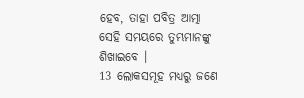ହେବ, ତାହା ପବିତ୍ର ଆତ୍ମା ସେହି ସମୟରେ ତୁମ୍ଭମାନଙ୍କୁ ଶିଖାଇବେ ।
13 ଲୋକସମୂହ ମଧ୍ୟରୁ ଜଣେ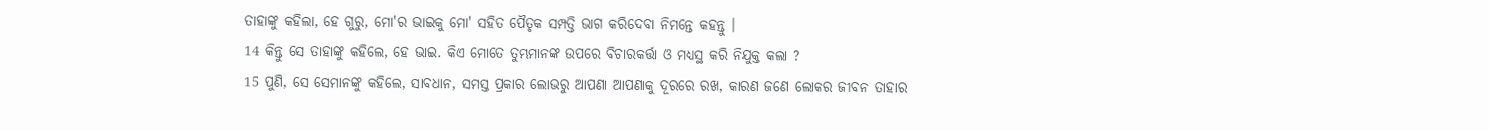ତାହାଙ୍କୁ କହିଲା, ହେ ଗୁରୁ, ମୋ'ର ଭାଇକୁ ମୋ' ସହିତ ପୈତୃକ ସମ୍ପତ୍ତି ଭାଗ କରିଦେବା ନିମନ୍ତେ କହନ୍ତୁ ।
14 କିନ୍ତୁ ସେ ତାହାଙ୍କୁ କହିଲେ, ହେ ଭାଇ. କିଏ ମୋତେ ତୁମ୍ଭମାନଙ୍କ ଉପରେ ବିଚାରକର୍ତ୍ତା ଓ ମଧ୍ୟସ୍ଥ କରି ନିଯୁକ୍ତ କଲା ?
15 ପୁଣି, ସେ ସେମାନଙ୍କୁ କହିଲେ, ସାବଧାନ, ସମସ୍ତ ପ୍ରକାର ଲୋଭରୁ ଆପଣା ଆପଣାକୁ ଦୂରରେ ରଖ, କାରଣ ଜଣେ ଲୋକର ଜୀବନ ତାହାର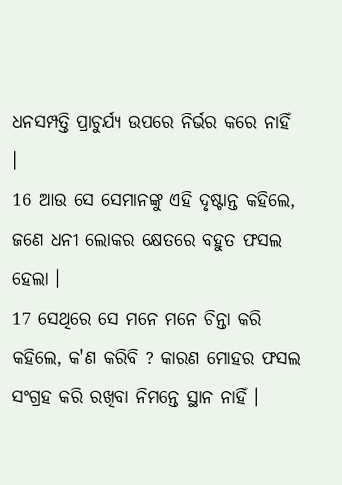ଧନସମ୍ପତ୍ତି ପ୍ରାଚୁର୍ଯ୍ୟ ଉପରେ ନିର୍ଭର କରେ ନାହିଁ ।
16 ଆଉ ସେ ସେମାନଙ୍କୁ ଏହି ଦୃଷ୍ଟାନ୍ତ କହିଲେ, ଜଣେ ଧନୀ ଲୋକର କ୍ଷେତରେ ବହୁତ ଫସଲ ହେଲା ।
17 ସେଥିରେ ସେ ମନେ ମନେ ଚିନ୍ତା କରି କହିଲେ, କ'ଣ କରିବି ? କାରଣ ମୋହର ଫସଲ ସଂଗ୍ରହ କରି ରଖିବା ନିମନ୍ତେ ସ୍ଥାନ ନାହିଁ ।